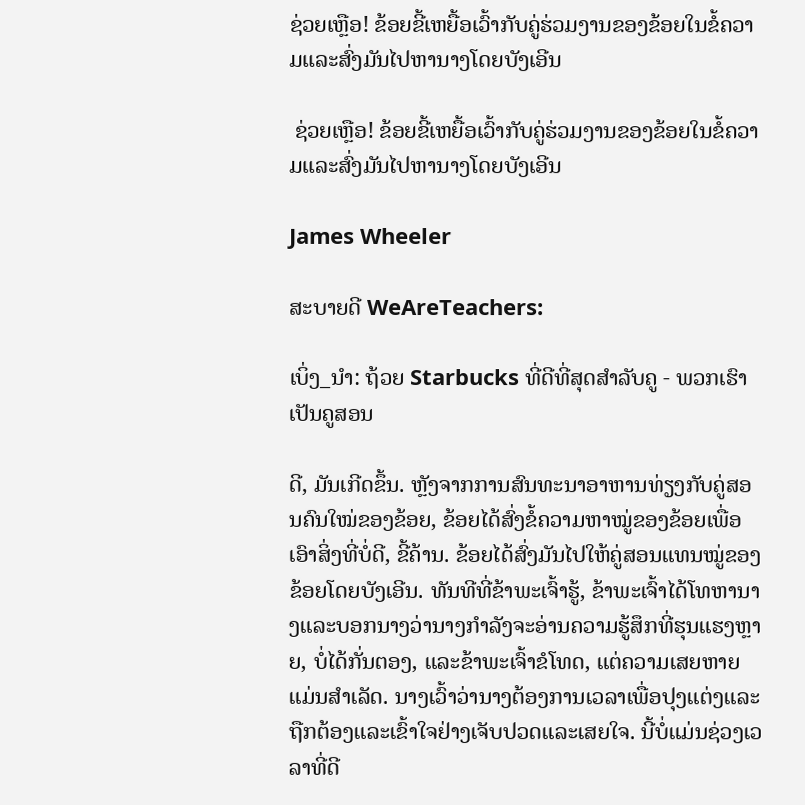ຊ່ວຍເຫຼືອ! ຂ້ອຍຂີ້ເຫຍື້ອເວົ້າກັບຄູ່ຮ່ວມງານຂອງຂ້ອຍໃນຂໍ້ຄວາມແລະສົ່ງມັນໄປຫານາງໂດຍບັງເອີນ

 ຊ່ວຍເຫຼືອ! ຂ້ອຍຂີ້ເຫຍື້ອເວົ້າກັບຄູ່ຮ່ວມງານຂອງຂ້ອຍໃນຂໍ້ຄວາມແລະສົ່ງມັນໄປຫານາງໂດຍບັງເອີນ

James Wheeler

ສະບາຍດີ WeAreTeachers:

ເບິ່ງ_ນຳ: ຖ້ວຍ Starbucks ທີ່ດີທີ່ສຸດສໍາລັບຄູ - ພວກເຮົາເປັນຄູສອນ

ດີ, ມັນເກີດຂຶ້ນ. ຫຼັງຈາກການສົນທະນາອາຫານທ່ຽງກັບຄູ່ສອນຄົນໃໝ່ຂອງຂ້ອຍ, ຂ້ອຍໄດ້ສົ່ງຂໍ້ຄວາມຫາໝູ່ຂອງຂ້ອຍເພື່ອເອົາສິ່ງທີ່ບໍ່ດີ, ຂີ້ຄ້ານ. ຂ້ອຍໄດ້ສົ່ງມັນໄປໃຫ້ຄູ່ສອນແທນໝູ່ຂອງຂ້ອຍໂດຍບັງເອີນ. ທັນທີທີ່ຂ້າພະເຈົ້າຮູ້, ຂ້າພະເຈົ້າໄດ້ໂທຫານາງແລະບອກນາງວ່ານາງກໍາລັງຈະອ່ານຄວາມຮູ້ສຶກທີ່ຮຸນແຮງຫຼາຍ, ບໍ່ໄດ້ກັ່ນຕອງ, ແລະຂ້າພະເຈົ້າຂໍໂທດ, ແຕ່ຄວາມເສຍຫາຍແມ່ນສໍາເລັດ. ນາງເວົ້າວ່ານາງຕ້ອງການເວລາເພື່ອປຸງແຕ່ງແລະຖືກຕ້ອງແລະເຂົ້າໃຈຢ່າງເຈັບປວດແລະເສຍໃຈ. ນີ້ບໍ່ແມ່ນຊ່ວງເວລາທີ່ດີ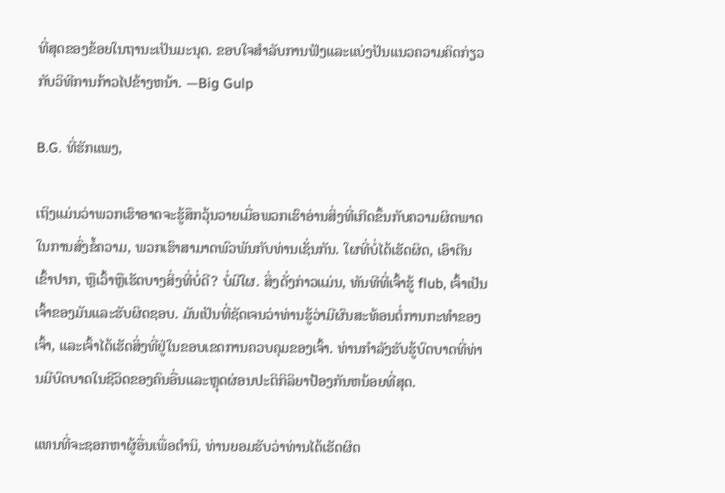ທີ່ສຸດຂອງຂ້ອຍໃນຖານະເປັນມະນຸດ. ຂອບໃຈສໍາລັບການຟັງແລະແບ່ງປັນແນວຄວາມຄິດກ່ຽວກັບວິທີການກ້າວໄປຂ້າງຫນ້າ. —Big Gulp

B.G. ທີ່ຮັກແພງ,

ເຖິງແມ່ນວ່າພວກເຮົາອາດຈະຮູ້ສຶກວຸ້ນວາຍເມື່ອພວກເຮົາອ່ານສິ່ງທີ່ເກີດຂຶ້ນກັບຄວາມຜິດພາດໃນການສົ່ງຂໍ້ຄວາມ, ພວກເຮົາສາມາດພົວພັນກັບທ່ານເຊັ່ນກັນ. ໃຜທີ່ບໍ່ໄດ້ເຮັດຜິດ, ເອົາຕີນເຂົ້າປາກ, ຫຼືເວົ້າຫຼືເຮັດບາງສິ່ງທີ່ບໍ່ດີ? ບໍ່ມີໃຜ. ສິ່ງດັ່ງກ່າວແມ່ນ, ທັນທີທີ່ເຈົ້າຮູ້ flub, ເຈົ້າເປັນເຈົ້າຂອງມັນແລະຮັບຜິດຊອບ. ມັນເປັນທີ່ຊັດເຈນວ່າທ່ານຮູ້ວ່າມີຜົນສະທ້ອນຕໍ່ການກະທໍາຂອງເຈົ້າ, ແລະເຈົ້າໄດ້ເຮັດສິ່ງທີ່ຢູ່ໃນຂອບເຂດການຄວບຄຸມຂອງເຈົ້າ. ທ່ານກໍາລັງຮັບຮູ້ບົດບາດທີ່ທ່ານມີບົດບາດໃນຊີວິດຂອງຄົນອື່ນແລະຫຼຸດຜ່ອນປະຕິກິລິຍາປ້ອງກັນຫນ້ອຍທີ່ສຸດ.

ແທນທີ່ຈະຊອກຫາຜູ້ອື່ນເພື່ອຕໍານິ, ທ່ານຍອມຮັບວ່າທ່ານໄດ້ເຮັດຜິດ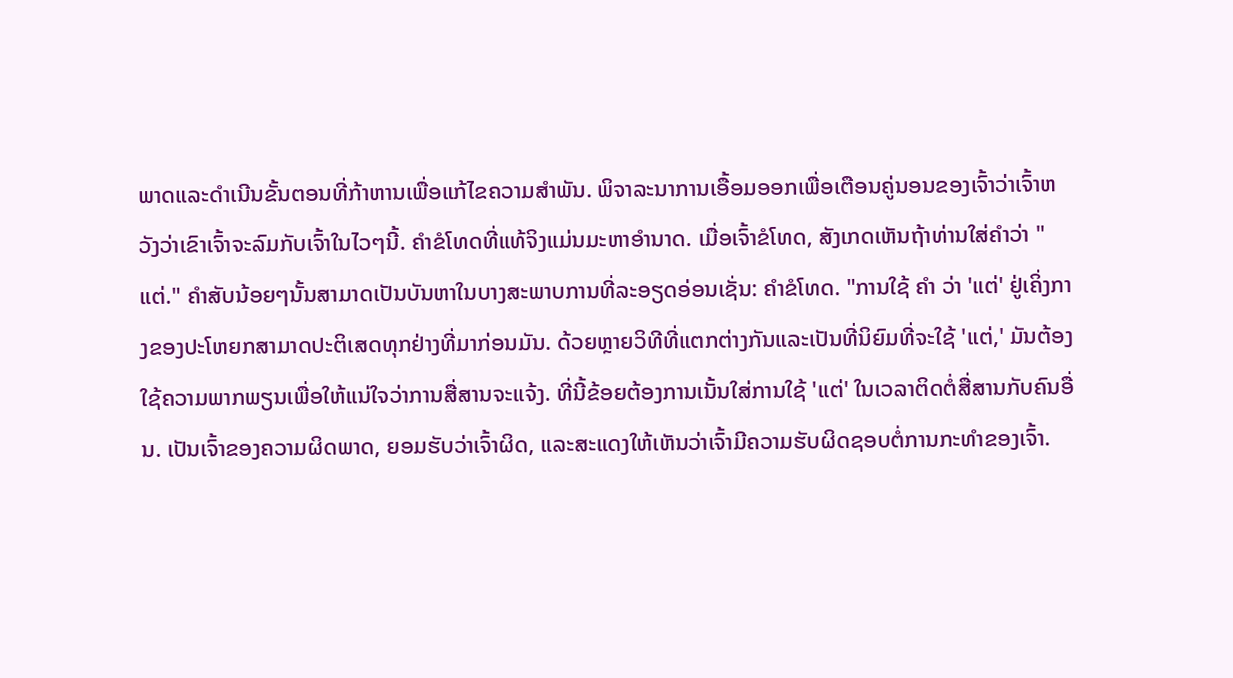ພາດແລະດໍາເນີນຂັ້ນຕອນທີ່ກ້າຫານເພື່ອແກ້ໄຂຄວາມສໍາພັນ. ພິຈາລະນາການເອື້ອມອອກເພື່ອເຕືອນຄູ່ນອນຂອງເຈົ້າວ່າເຈົ້າຫວັງວ່າເຂົາເຈົ້າຈະລົມກັບເຈົ້າໃນໄວໆນີ້. ຄຳຂໍໂທດທີ່ແທ້ຈິງແມ່ນມະຫາອຳນາດ. ເມື່ອເຈົ້າຂໍໂທດ, ສັງເກດເຫັນຖ້າທ່ານໃສ່ຄໍາວ່າ "ແຕ່." ຄຳສັບນ້ອຍໆນັ້ນສາມາດເປັນບັນຫາໃນບາງສະພາບການທີ່ລະອຽດອ່ອນເຊັ່ນ: ຄຳຂໍໂທດ. "ການໃຊ້ ຄຳ ວ່າ 'ແຕ່' ຢູ່ເຄິ່ງກາງຂອງປະໂຫຍກສາມາດປະຕິເສດທຸກຢ່າງທີ່ມາກ່ອນມັນ. ດ້ວຍຫຼາຍວິທີທີ່ແຕກຕ່າງກັນແລະເປັນທີ່ນິຍົມທີ່ຈະໃຊ້ 'ແຕ່,' ມັນຕ້ອງໃຊ້ຄວາມພາກພຽນເພື່ອໃຫ້ແນ່ໃຈວ່າການສື່ສານຈະແຈ້ງ. ທີ່ນີ້ຂ້ອຍຕ້ອງການເນັ້ນໃສ່ການໃຊ້ 'ແຕ່' ໃນເວລາຕິດຕໍ່ສື່ສານກັບຄົນອື່ນ. ເປັນເຈົ້າຂອງຄວາມຜິດພາດ, ຍອມຮັບວ່າເຈົ້າຜິດ, ແລະສະແດງໃຫ້ເຫັນວ່າເຈົ້າມີຄວາມຮັບຜິດຊອບຕໍ່ການກະທໍາຂອງເຈົ້າ.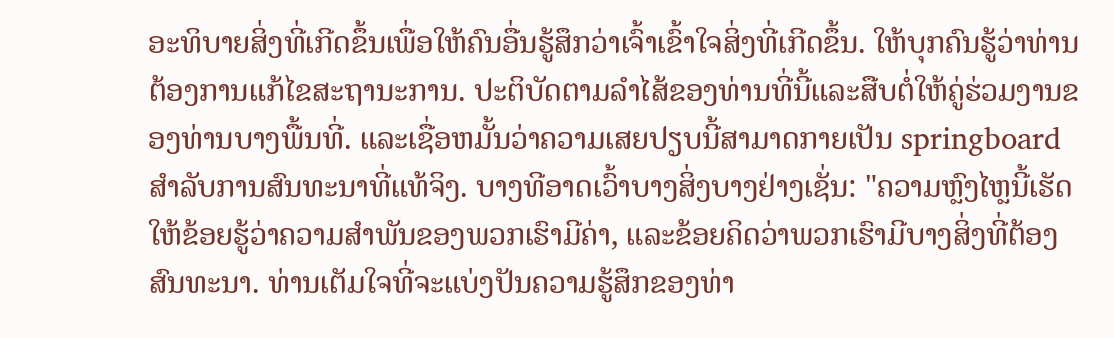ອະທິບາຍສິ່ງທີ່ເກີດຂຶ້ນເພື່ອໃຫ້ຄົນອື່ນຮູ້ສຶກວ່າເຈົ້າເຂົ້າໃຈສິ່ງທີ່ເກີດຂຶ້ນ. ໃຫ້ບຸກຄົນຮູ້ວ່າທ່ານຕ້ອງການແກ້ໄຂສະຖານະການ. ປະຕິບັດຕາມລໍາໄສ້ຂອງທ່ານທີ່ນີ້ແລະສືບຕໍ່ໃຫ້ຄູ່ຮ່ວມງານຂອງທ່ານບາງພື້ນທີ່. ແລະເຊື່ອຫມັ້ນວ່າຄວາມເສຍປຽບນີ້ສາມາດກາຍເປັນ springboard ສໍາລັບການສົນທະນາທີ່ແທ້ຈິງ. ບາງທີອາດເວົ້າບາງສິ່ງບາງຢ່າງເຊັ່ນ: "ຄວາມຫຼົງໄຫຼນີ້ເຮັດໃຫ້ຂ້ອຍຮູ້ວ່າຄວາມສໍາພັນຂອງພວກເຮົາມີຄ່າ, ແລະຂ້ອຍຄິດວ່າພວກເຮົາມີບາງສິ່ງທີ່ຕ້ອງສົນທະນາ. ທ່ານເຕັມໃຈທີ່ຈະແບ່ງປັນຄວາມຮູ້ສຶກຂອງທ່າ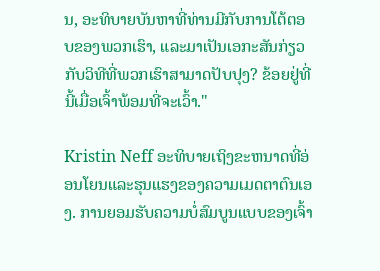ນ, ອະທິບາຍບັນຫາທີ່ທ່ານມີກັບການໂຕ້ຕອບຂອງພວກເຮົາ, ແລະມາເປັນເອກະສັນກ່ຽວກັບວິທີທີ່ພວກເຮົາສາມາດປັບປຸງ? ຂ້ອຍຢູ່ທີ່ນີ້ເມື່ອເຈົ້າພ້ອມທີ່ຈະເວົ້າ."

Kristin Neff ອະທິບາຍເຖິງຂະຫນາດທີ່ອ່ອນໂຍນແລະຮຸນແຮງຂອງຄວາມເມດຕາຕົນເອງ. ການຍອມຮັບຄວາມບໍ່ສົມບູນແບບຂອງເຈົ້າ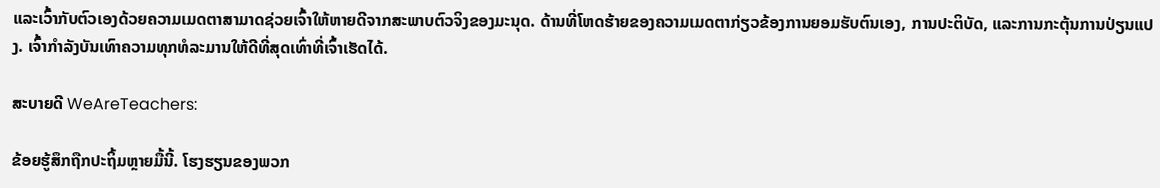ແລະເວົ້າກັບຕົວເອງດ້ວຍຄວາມເມດຕາສາມາດຊ່ວຍເຈົ້າໃຫ້ຫາຍດີຈາກສະພາບຕົວຈິງຂອງມະນຸດ. ດ້ານທີ່ໂຫດຮ້າຍຂອງຄວາມເມດຕາກ່ຽວຂ້ອງການຍອມຮັບຕົນເອງ, ການປະຕິບັດ, ແລະການກະຕຸ້ນການປ່ຽນແປງ. ເຈົ້າກຳລັງບັນເທົາຄວາມທຸກທໍລະມານໃຫ້ດີທີ່ສຸດເທົ່າທີ່ເຈົ້າເຮັດໄດ້.

ສະບາຍດີ WeAreTeachers:

ຂ້ອຍຮູ້ສຶກຖືກປະຖິ້ມຫຼາຍມື້ນີ້. ໂຮງຮຽນຂອງພວກ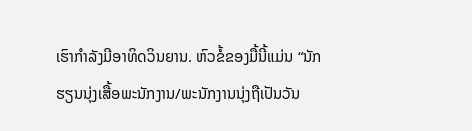ເຮົາກໍາລັງມີອາທິດວິນຍານ. ຫົວຂໍ້ຂອງມື້ນີ້ແມ່ນ “ນັກຮຽນນຸ່ງເສື້ອພະນັກງານ/ພະນັກງານນຸ່ງຖືເປັນວັນ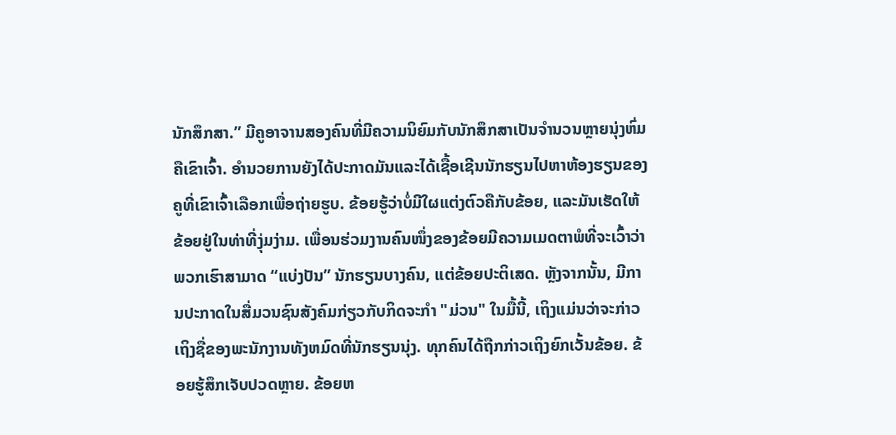ນັກສຶກສາ.” ມີຄູອາຈານສອງຄົນທີ່ມີຄວາມນິຍົມກັບນັກສຶກສາເປັນຈໍານວນຫຼາຍນຸ່ງຫົ່ມຄືເຂົາເຈົ້າ. ອໍານວຍການຍັງໄດ້ປະກາດມັນແລະໄດ້ເຊື້ອເຊີນນັກຮຽນໄປຫາຫ້ອງຮຽນຂອງຄູທີ່ເຂົາເຈົ້າເລືອກເພື່ອຖ່າຍຮູບ. ຂ້ອຍຮູ້ວ່າບໍ່ມີໃຜແຕ່ງຕົວຄືກັບຂ້ອຍ, ແລະມັນເຮັດໃຫ້ຂ້ອຍຢູ່ໃນທ່າທີ່ງຸ່ມງ່າມ. ເພື່ອນຮ່ວມງານຄົນໜຶ່ງຂອງຂ້ອຍມີຄວາມເມດຕາພໍທີ່ຈະເວົ້າວ່າພວກເຮົາສາມາດ “ແບ່ງປັນ” ນັກຮຽນບາງຄົນ, ແຕ່ຂ້ອຍປະຕິເສດ. ຫຼັງຈາກນັ້ນ, ມີການປະກາດໃນສື່ມວນຊົນສັງຄົມກ່ຽວກັບກິດຈະກໍາ "ມ່ວນ" ໃນມື້ນີ້, ເຖິງແມ່ນວ່າຈະກ່າວເຖິງຊື່ຂອງພະນັກງານທັງຫມົດທີ່ນັກຮຽນນຸ່ງ. ທຸກຄົນໄດ້ຖືກກ່າວເຖິງຍົກເວັ້ນຂ້ອຍ. ຂ້ອຍຮູ້ສຶກເຈັບປວດຫຼາຍ. ຂ້ອຍຫ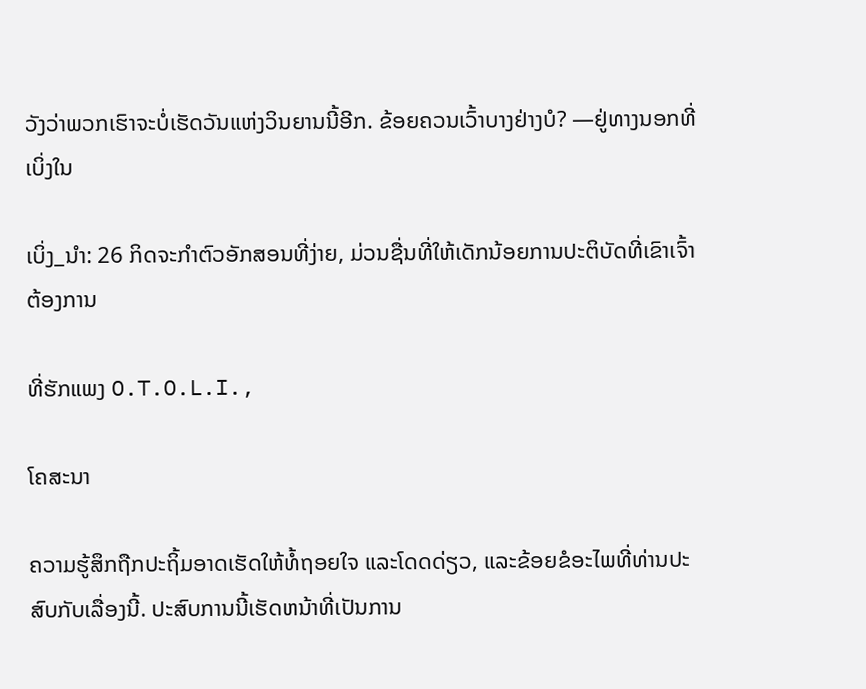ວັງວ່າພວກເຮົາຈະບໍ່ເຮັດວັນແຫ່ງວິນຍານນີ້ອີກ. ຂ້ອຍຄວນເວົ້າບາງຢ່າງບໍ? —ຢູ່ທາງນອກທີ່ເບິ່ງໃນ

ເບິ່ງ_ນຳ: 26 ກິດຈະກໍາຕົວອັກສອນທີ່ງ່າຍ, ມ່ວນຊື່ນທີ່ໃຫ້ເດັກນ້ອຍການປະຕິບັດທີ່ເຂົາເຈົ້າຕ້ອງການ

ທີ່ຮັກແພງ O.T.O.L.I.,

ໂຄສະນາ

ຄວາມຮູ້ສຶກຖືກປະຖິ້ມອາດເຮັດໃຫ້ທໍ້ຖອຍໃຈ ແລະໂດດດ່ຽວ, ແລະຂ້ອຍຂໍອະໄພທີ່ທ່ານປະສົບກັບເລື່ອງນີ້. ປະສົບການນີ້ເຮັດຫນ້າທີ່ເປັນການ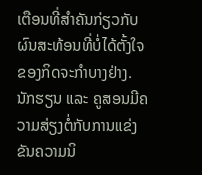ເຕືອນທີ່ສໍາຄັນກ່ຽວກັບຜົນສະທ້ອນທີ່ບໍ່ໄດ້ຕັ້ງໃຈຂອງກິດຈະກໍາບາງຢ່າງ. ນັກຮຽນ ແລະ ຄູສອນມີຄວາມສ່ຽງຕໍ່ກັບການແຂ່ງຂັນຄວາມນິ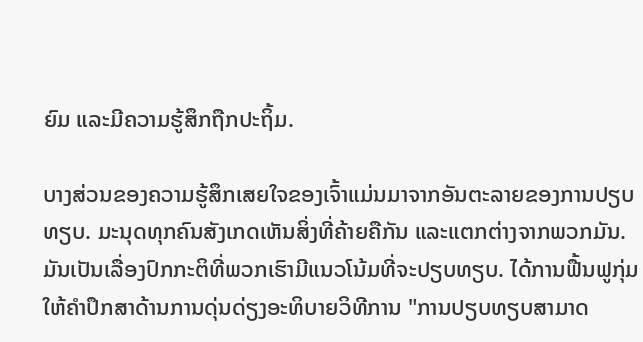ຍົມ ແລະມີຄວາມຮູ້ສຶກຖືກປະຖິ້ມ.

ບາງສ່ວນຂອງຄວາມຮູ້ສຶກເສຍໃຈຂອງເຈົ້າແມ່ນມາຈາກອັນຕະລາຍຂອງການປຽບທຽບ. ມະນຸດທຸກຄົນສັງເກດເຫັນສິ່ງທີ່ຄ້າຍຄືກັນ ແລະແຕກຕ່າງຈາກພວກມັນ. ມັນເປັນເລື່ອງປົກກະຕິທີ່ພວກເຮົາມີແນວໂນ້ມທີ່ຈະປຽບທຽບ. ໄດ້ການຟື້ນຟູກຸ່ມໃຫ້ຄໍາປຶກສາດ້ານການດຸ່ນດ່ຽງອະທິບາຍວິທີການ "ການປຽບທຽບສາມາດ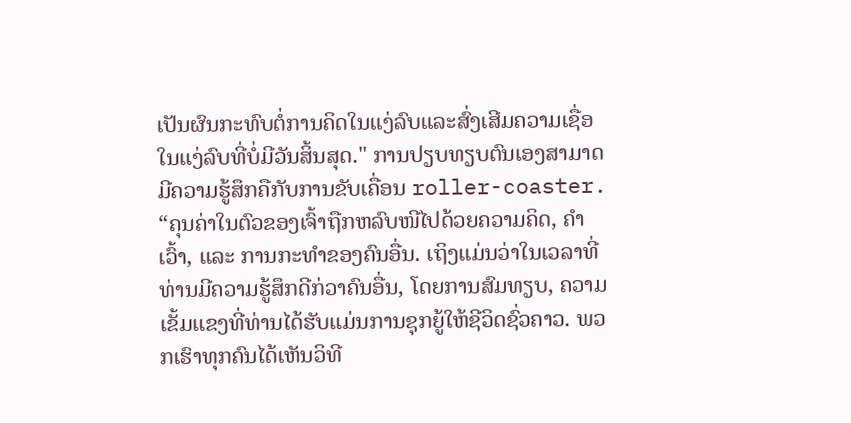ເປັນຜົນກະທົບຕໍ່ການຄິດໃນແງ່ລົບແລະສົ່ງເສີມຄວາມເຊື່ອໃນແງ່ລົບທີ່ບໍ່ມີວັນສິ້ນສຸດ." ການປຽບທຽບຕົນເອງສາມາດມີຄວາມຮູ້ສຶກຄືກັບການຂັບເຄື່ອນ roller-coaster. “ຄຸນຄ່າໃນຕົວຂອງເຈົ້າຖືກຫລົບໜີໄປດ້ວຍຄວາມຄິດ, ຄຳເວົ້າ, ແລະ ການກະທຳຂອງຄົນອື່ນ. ເຖິງແມ່ນວ່າໃນເວລາທີ່ທ່ານມີຄວາມຮູ້ສຶກດີກ່ວາຄົນອື່ນ, ໂດຍການສົມທຽບ, ຄວາມເຂັ້ມແຂງທີ່ທ່ານໄດ້ຮັບແມ່ນການຊຸກຍູ້ໃຫ້ຊີວິດຊົ່ວຄາວ. ພວກເຮົາທຸກຄົນໄດ້ເຫັນວິທີ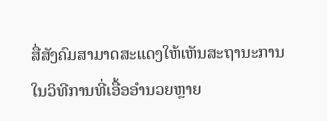ສື່ສັງຄົມສາມາດສະແດງໃຫ້ເຫັນສະຖານະການໃນວິທີການທີ່ເອື້ອອໍານວຍຫຼາຍ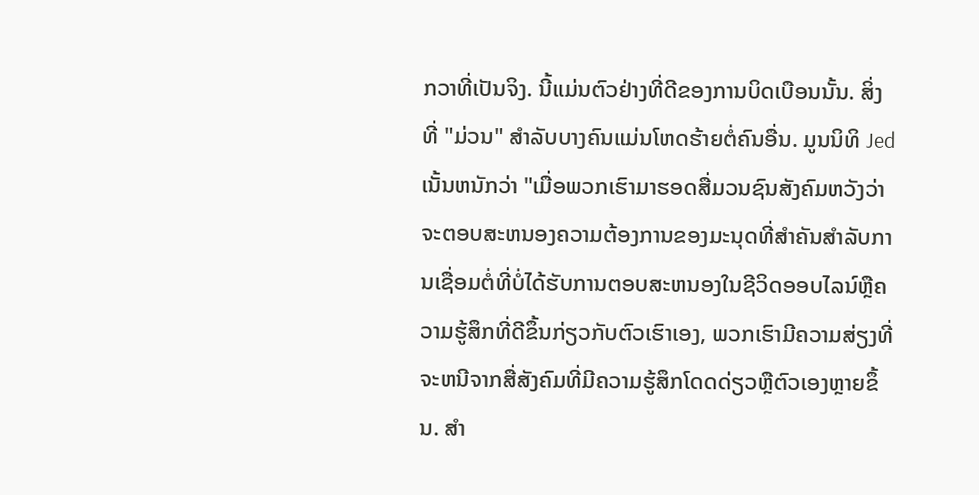ກວາທີ່ເປັນຈິງ. ນີ້ແມ່ນຕົວຢ່າງທີ່ດີຂອງການບິດເບືອນນັ້ນ. ສິ່ງທີ່ "ມ່ວນ" ສໍາລັບບາງຄົນແມ່ນໂຫດຮ້າຍຕໍ່ຄົນອື່ນ. ມູນນິທິ Jed ເນັ້ນຫນັກວ່າ "ເມື່ອພວກເຮົາມາຮອດສື່ມວນຊົນສັງຄົມຫວັງວ່າຈະຕອບສະຫນອງຄວາມຕ້ອງການຂອງມະນຸດທີ່ສໍາຄັນສໍາລັບການເຊື່ອມຕໍ່ທີ່ບໍ່ໄດ້ຮັບການຕອບສະຫນອງໃນຊີວິດອອບໄລນ໌ຫຼືຄວາມຮູ້ສຶກທີ່ດີຂຶ້ນກ່ຽວກັບຕົວເຮົາເອງ, ພວກເຮົາມີຄວາມສ່ຽງທີ່ຈະຫນີຈາກສື່ສັງຄົມທີ່ມີຄວາມຮູ້ສຶກໂດດດ່ຽວຫຼືຕົວເອງຫຼາຍຂຶ້ນ. ສຳ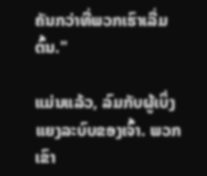ຄັນກວ່າທີ່ພວກເຮົາເລີ່ມຕົ້ນ."

ແມ່ນແລ້ວ, ລົມກັບຜູ້ເບິ່ງແຍງລະບົບຂອງເຈົ້າ. ພວກເຂົາ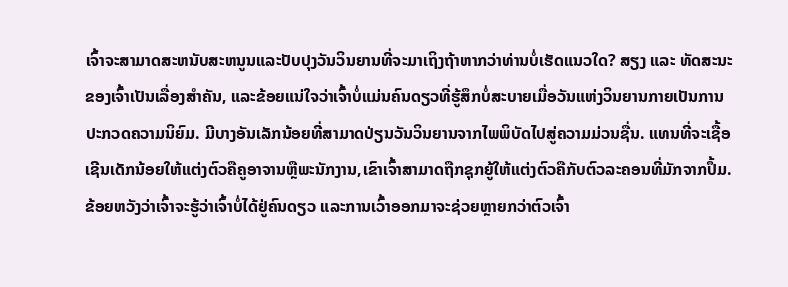ເຈົ້າຈະສາມາດສະຫນັບສະຫນູນແລະປັບປຸງວັນວິນຍານທີ່ຈະມາເຖິງຖ້າຫາກວ່າທ່ານບໍ່ເຮັດແນວໃດ? ສຽງ ແລະ ທັດສະນະຂອງເຈົ້າເປັນເລື່ອງສຳຄັນ, ແລະຂ້ອຍແນ່ໃຈວ່າເຈົ້າບໍ່ແມ່ນຄົນດຽວທີ່ຮູ້ສຶກບໍ່ສະບາຍເມື່ອວັນແຫ່ງວິນຍານກາຍເປັນການປະກວດຄວາມນິຍົມ. ມີບາງອັນເລັກນ້ອຍທີ່ສາມາດປ່ຽນວັນວິນຍານຈາກໄພພິບັດໄປສູ່ຄວາມມ່ວນຊື່ນ. ແທນທີ່ຈະເຊື້ອເຊີນເດັກນ້ອຍໃຫ້ແຕ່ງຕົວຄືຄູອາຈານຫຼືພະນັກງານ,ເຂົາເຈົ້າສາມາດຖືກຊຸກຍູ້ໃຫ້ແຕ່ງຕົວຄືກັບຕົວລະຄອນທີ່ມັກຈາກປຶ້ມ. ຂ້ອຍຫວັງວ່າເຈົ້າຈະຮູ້ວ່າເຈົ້າບໍ່ໄດ້ຢູ່ຄົນດຽວ ແລະການເວົ້າອອກມາຈະຊ່ວຍຫຼາຍກວ່າຕົວເຈົ້າ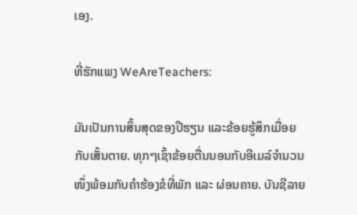ເອງ.

ທີ່ຮັກແພງ WeAreTeachers:

ມັນເປັນການສິ້ນສຸດຂອງປີຮຽນ ແລະຂ້ອຍຮູ້ສຶກເມື່ອຍກັບເສັ້ນຕາຍ. ທຸກໆເຊົ້າຂ້ອຍຕື່ນນອນກັບອີເມລ໌ຈຳນວນໜຶ່ງພ້ອມກັບຄຳຮ້ອງຂໍທີ່ພັກ ແລະ ຜ່ອນຄາຍ. ບັນຊີລາຍ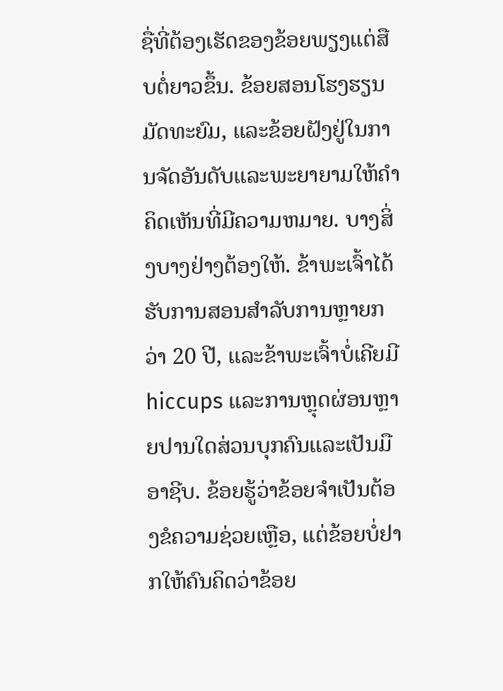ຊື່ທີ່ຕ້ອງເຮັດຂອງຂ້ອຍພຽງແຕ່ສືບຕໍ່ຍາວຂຶ້ນ. ຂ້ອຍສອນໂຮງຮຽນມັດທະຍົມ, ແລະຂ້ອຍຝັງຢູ່ໃນການຈັດອັນດັບແລະພະຍາຍາມໃຫ້ຄໍາຄິດເຫັນທີ່ມີຄວາມຫມາຍ. ບາງສິ່ງບາງຢ່າງຕ້ອງໃຫ້. ຂ້າພະເຈົ້າໄດ້ຮັບການສອນສໍາລັບການຫຼາຍກວ່າ 20 ປີ, ແລະຂ້າພະເຈົ້າບໍ່ເຄີຍມີ hiccups ແລະການຫຼຸດຜ່ອນຫຼາຍປານໃດສ່ວນບຸກຄົນແລະເປັນມືອາຊີບ. ຂ້ອຍຮູ້ວ່າຂ້ອຍຈໍາເປັນຕ້ອງຂໍຄວາມຊ່ວຍເຫຼືອ, ແຕ່ຂ້ອຍບໍ່ຢາກໃຫ້ຄົນຄິດວ່າຂ້ອຍ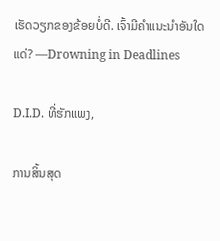ເຮັດວຽກຂອງຂ້ອຍບໍ່ດີ. ເຈົ້າມີຄຳແນະນຳອັນໃດແດ່? —Drowning in Deadlines

D.I.D. ທີ່ຮັກແພງ,

ການສິ້ນສຸດ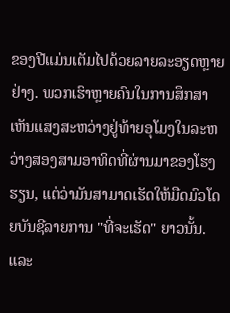ຂອງປີແມ່ນເຕັມໄປດ້ວຍລາຍລະອຽດຫຼາຍຢ່າງ. ພວກເຮົາຫຼາຍຄົນໃນການສຶກສາເຫັນແສງສະຫວ່າງຢູ່ທ້າຍອຸໂມງໃນລະຫວ່າງສອງສາມອາທິດທີ່ຜ່ານມາຂອງໂຮງຮຽນ, ແຕ່ວ່າມັນສາມາດເຮັດໃຫ້ມືດມົວໂດຍບັນຊີລາຍການ "ທີ່ຈະເຮັດ" ຍາວນັ້ນ. ແລະ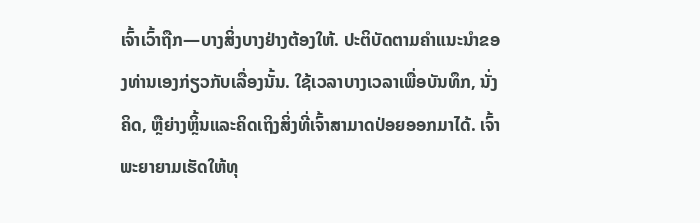ເຈົ້າເວົ້າຖືກ—ບາງສິ່ງບາງຢ່າງຕ້ອງໃຫ້. ປະຕິບັດຕາມຄໍາແນະນໍາຂອງທ່ານເອງກ່ຽວກັບເລື່ອງນັ້ນ. ໃຊ້ເວລາບາງເວລາເພື່ອບັນທຶກ, ນັ່ງຄິດ, ຫຼືຍ່າງຫຼິ້ນແລະຄິດເຖິງສິ່ງທີ່ເຈົ້າສາມາດປ່ອຍອອກມາໄດ້. ເຈົ້າພະຍາຍາມເຮັດໃຫ້ທຸ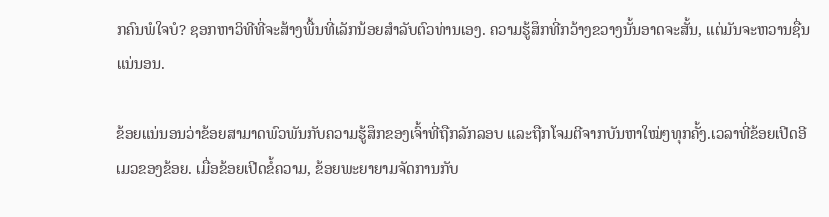ກຄົນພໍໃຈບໍ? ຊອກຫາວິທີທີ່ຈະສ້າງພື້ນທີ່ເລັກນ້ອຍສໍາລັບຕົວທ່ານເອງ. ຄວາມຮູ້ສຶກທີ່ກວ້າງຂວາງນັ້ນອາດຈະສັ້ນ, ແຕ່ມັນຈະຫວານຊື່ນແນ່ນອນ.

ຂ້ອຍແນ່ນອນວ່າຂ້ອຍສາມາດພົວພັນກັບຄວາມຮູ້ສຶກຂອງເຈົ້າທີ່ຖືກລັກລອບ ແລະຖືກໂຈມຕີຈາກບັນຫາໃໝ່ໆທຸກຄັ້ງ.ເວລາທີ່ຂ້ອຍເປີດອີເມວຂອງຂ້ອຍ. ເມື່ອຂ້ອຍເປີດຂໍ້ຄວາມ, ຂ້ອຍພະຍາຍາມຈັດການກັບ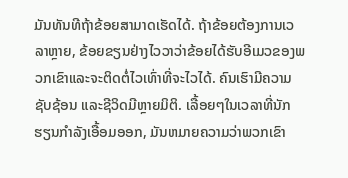ມັນທັນທີຖ້າຂ້ອຍສາມາດເຮັດໄດ້. ຖ້າຂ້ອຍຕ້ອງການເວລາຫຼາຍ, ຂ້ອຍຂຽນຢ່າງໄວວາວ່າຂ້ອຍໄດ້ຮັບອີເມວຂອງພວກເຂົາແລະຈະຕິດຕໍ່ໄວເທົ່າທີ່ຈະໄວໄດ້. ຄົນເຮົາມີຄວາມຊັບຊ້ອນ ແລະຊີວິດມີຫຼາຍມິຕິ. ເລື້ອຍໆໃນເວລາທີ່ນັກຮຽນກໍາລັງເອື້ອມອອກ, ມັນຫມາຍຄວາມວ່າພວກເຂົາ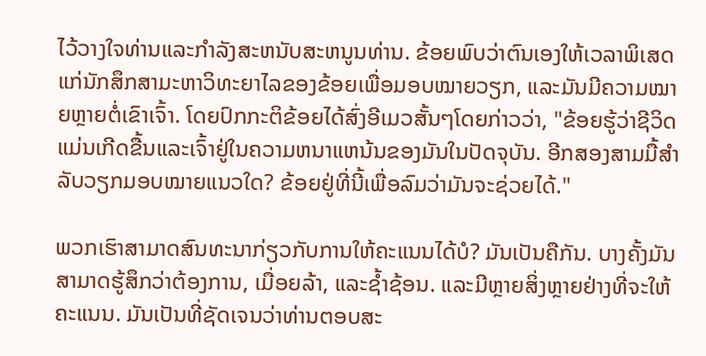ໄວ້ວາງໃຈທ່ານແລະກໍາລັງສະຫນັບສະຫນູນທ່ານ. ຂ້ອຍພົບວ່າຕົນເອງໃຫ້ເວລາພິເສດແກ່ນັກສຶກສາມະຫາວິທະຍາໄລຂອງຂ້ອຍເພື່ອມອບໝາຍວຽກ, ແລະມັນມີຄວາມໝາຍຫຼາຍຕໍ່ເຂົາເຈົ້າ. ໂດຍປົກກະຕິຂ້ອຍໄດ້ສົ່ງອີເມວສັ້ນໆໂດຍກ່າວວ່າ, "ຂ້ອຍຮູ້ວ່າຊີວິດແມ່ນເກີດຂື້ນແລະເຈົ້າຢູ່ໃນຄວາມຫນາແຫນ້ນຂອງມັນໃນປັດຈຸບັນ. ອີກສອງສາມມື້ສຳລັບວຽກມອບໝາຍແນວໃດ? ຂ້ອຍຢູ່ທີ່ນີ້ເພື່ອລົມວ່າມັນຈະຊ່ວຍໄດ້."

ພວກເຮົາສາມາດສົນທະນາກ່ຽວກັບການໃຫ້ຄະແນນໄດ້ບໍ? ມັນເປັນຄືກັນ. ບາງຄັ້ງມັນສາມາດຮູ້ສຶກວ່າຕ້ອງການ, ເມື່ອຍລ້າ, ແລະຊ້ຳຊ້ອນ. ແລະມີຫຼາຍສິ່ງຫຼາຍຢ່າງທີ່ຈະໃຫ້ຄະແນນ. ມັນເປັນທີ່ຊັດເຈນວ່າທ່ານຕອບສະ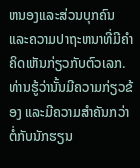ຫນອງແລະສ່ວນບຸກຄົນແລະຄວາມປາຖະຫນາທີ່ມີຄໍາຄິດເຫັນກ່ຽວກັບຕົວເລກ. ທ່ານຮູ້ວ່ານັ້ນມີຄວາມກ່ຽວຂ້ອງ ແລະມີຄວາມສຳຄັນກວ່າຕໍ່ກັບນັກຮຽນ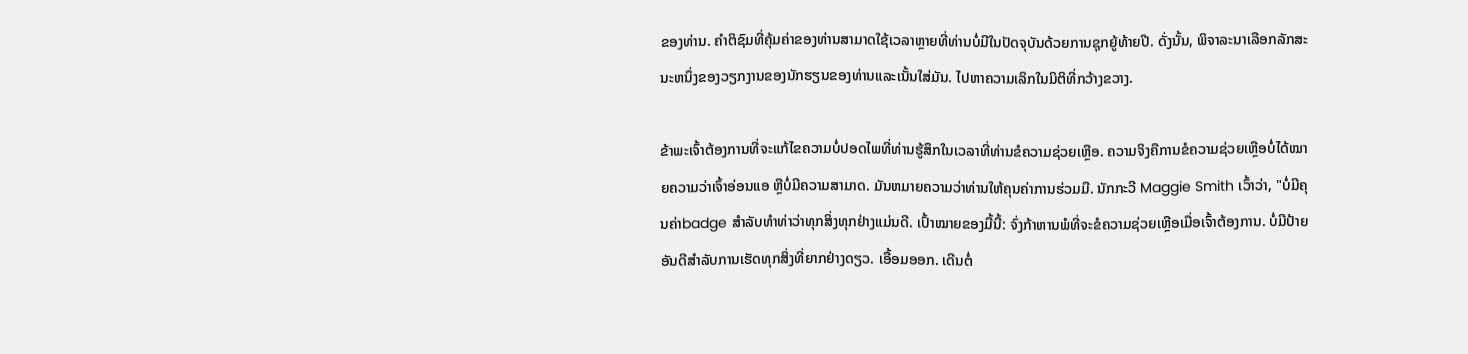ຂອງທ່ານ. ຄໍາຕິຊົມທີ່ຄຸ້ມຄ່າຂອງທ່ານສາມາດໃຊ້ເວລາຫຼາຍທີ່ທ່ານບໍ່ມີໃນປັດຈຸບັນດ້ວຍການຊຸກຍູ້ທ້າຍປີ. ດັ່ງນັ້ນ, ພິຈາລະນາເລືອກລັກສະນະຫນຶ່ງຂອງວຽກງານຂອງນັກຮຽນຂອງທ່ານແລະເນັ້ນໃສ່ມັນ. ໄປຫາຄວາມເລິກໃນມິຕິທີ່ກວ້າງຂວາງ.

ຂ້າພະເຈົ້າຕ້ອງການທີ່ຈະແກ້ໄຂຄວາມບໍ່ປອດໄພທີ່ທ່ານຮູ້ສຶກໃນເວລາທີ່ທ່ານຂໍຄວາມຊ່ວຍເຫຼືອ. ຄວາມຈິງຄືການຂໍຄວາມຊ່ວຍເຫຼືອບໍ່ໄດ້ໝາຍຄວາມວ່າເຈົ້າອ່ອນແອ ຫຼືບໍ່ມີຄວາມສາມາດ. ມັນຫມາຍຄວາມວ່າທ່ານໃຫ້ຄຸນຄ່າການຮ່ວມມື. ນັກກະວີ Maggie Smith ເວົ້າວ່າ, "ບໍ່ມີຄຸນຄ່າbadge ສໍາລັບທໍາທ່າວ່າທຸກສິ່ງທຸກຢ່າງແມ່ນດີ. ເປົ້າໝາຍຂອງມື້ນີ້: ຈົ່ງກ້າຫານພໍທີ່ຈະຂໍຄວາມຊ່ວຍເຫຼືອເມື່ອເຈົ້າຕ້ອງການ. ບໍ່ມີປ້າຍອັນດີສໍາລັບການເຮັດທຸກສິ່ງທີ່ຍາກຢ່າງດຽວ. ເອື້ອມອອກ. ເດີນຕໍ່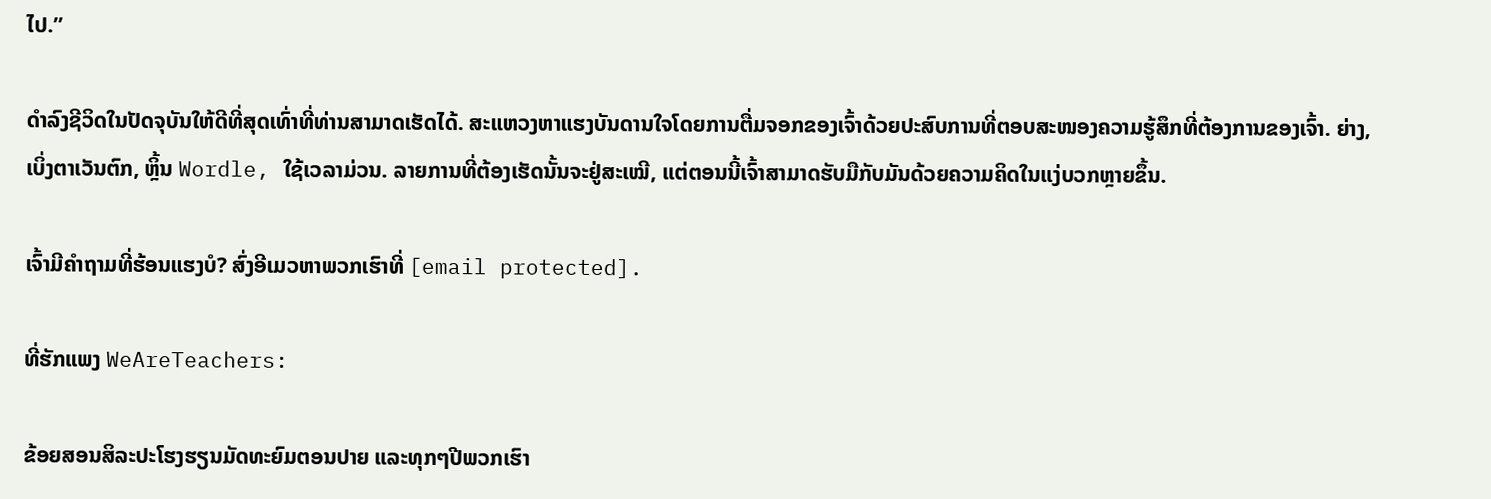ໄປ.”

ດໍາລົງຊີວິດໃນປັດຈຸບັນໃຫ້ດີທີ່ສຸດເທົ່າທີ່ທ່ານສາມາດເຮັດໄດ້. ສະແຫວງຫາແຮງບັນດານໃຈໂດຍການຕື່ມຈອກຂອງເຈົ້າດ້ວຍປະສົບການທີ່ຕອບສະໜອງຄວາມຮູ້ສຶກທີ່ຕ້ອງການຂອງເຈົ້າ. ຍ່າງ, ເບິ່ງຕາເວັນຕົກ, ຫຼິ້ນ Wordle, ໃຊ້ເວລາມ່ວນ. ລາຍການທີ່ຕ້ອງເຮັດນັ້ນຈະຢູ່ສະເໝີ, ແຕ່ຕອນນີ້ເຈົ້າສາມາດຮັບມືກັບມັນດ້ວຍຄວາມຄິດໃນແງ່ບວກຫຼາຍຂຶ້ນ.

ເຈົ້າມີຄຳຖາມທີ່ຮ້ອນແຮງບໍ? ສົ່ງອີເມວຫາພວກເຮົາທີ່ [email protected].

ທີ່ຮັກແພງ WeAreTeachers:

ຂ້ອຍສອນສິລະປະໂຮງຮຽນມັດທະຍົມຕອນປາຍ ແລະທຸກໆປີພວກເຮົາ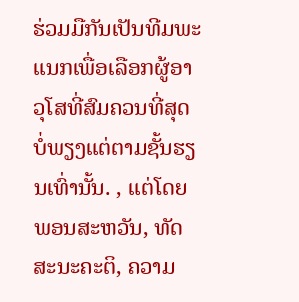ຮ່ວມມືກັນເປັນທີມພະແນກເພື່ອເລືອກຜູ້ອາວຸໂສທີ່ສົມຄວນທີ່ສຸດ ບໍ່ພຽງແຕ່ຕາມຊັ້ນຮຽນເທົ່ານັ້ນ. , ແຕ່ໂດຍພອນສະຫວັນ, ທັດສະນະຄະຕິ, ຄວາມ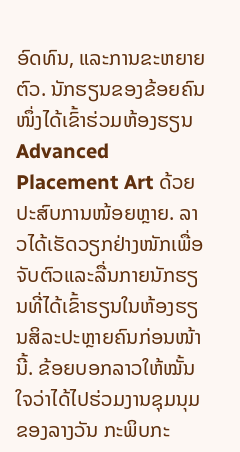ອົດທົນ, ແລະການຂະຫຍາຍຕົວ. ນັກຮຽນຂອງຂ້ອຍຄົນໜຶ່ງໄດ້ເຂົ້າຮ່ວມຫ້ອງຮຽນ Advanced Placement Art ດ້ວຍປະສົບການໜ້ອຍຫຼາຍ. ລາວໄດ້ເຮັດວຽກຢ່າງໜັກເພື່ອຈັບຕົວແລະລື່ນກາຍນັກຮຽນທີ່ໄດ້ເຂົ້າຮຽນໃນຫ້ອງຮຽນສິລະປະຫຼາຍຄົນກ່ອນໜ້ານີ້. ຂ້ອຍບອກລາວໃຫ້ໝັ້ນໃຈວ່າໄດ້ໄປຮ່ວມງານຊຸມນຸມຂອງລາງວັນ ກະພິບກະ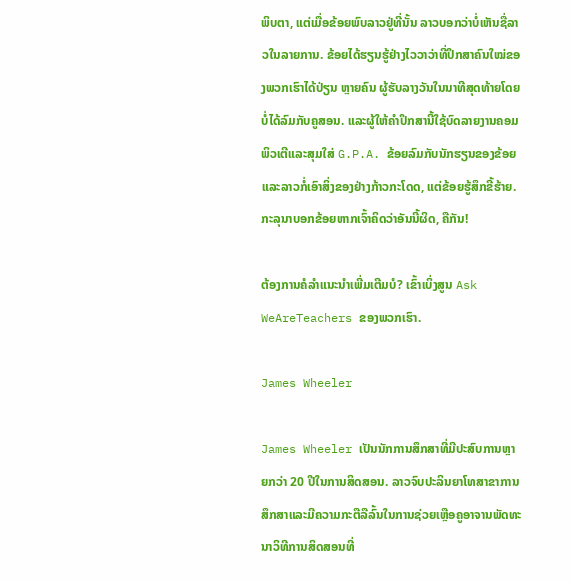ພິບຕາ, ແຕ່ເມື່ອຂ້ອຍພົບລາວຢູ່ທີ່ນັ້ນ ລາວບອກວ່າບໍ່ເຫັນຊື່ລາວໃນລາຍການ. ຂ້ອຍໄດ້ຮຽນຮູ້ຢ່າງໄວວາວ່າທີ່ປຶກສາຄົນໃໝ່ຂອງພວກເຮົາໄດ້ປ່ຽນ ຫຼາຍຄົນ ຜູ້ຮັບລາງວັນໃນນາທີສຸດທ້າຍໂດຍບໍ່ໄດ້ລົມກັບຄູສອນ. ແລະຜູ້ໃຫ້ຄໍາປຶກສານີ້ໃຊ້ບົດລາຍງານຄອມພິວເຕີແລະສຸມໃສ່ G.P.A. ຂ້ອຍລົມກັບນັກຮຽນຂອງຂ້ອຍ ແລະລາວກໍ່ເອົາສິ່ງຂອງຢ່າງກ້າວກະໂດດ, ແຕ່ຂ້ອຍຮູ້ສຶກຂີ້ຮ້າຍ. ກະລຸນາບອກຂ້ອຍຫາກເຈົ້າຄິດວ່າອັນນີ້ຜິດ, ຄືກັນ!

ຕ້ອງການຄໍລຳແນະນຳເພີ່ມເຕີມບໍ? ເຂົ້າເບິ່ງສູນ Ask WeAreTeachers ຂອງພວກເຮົາ.

James Wheeler

James Wheeler ເປັນນັກການສຶກສາທີ່ມີປະສົບການຫຼາຍກວ່າ 20 ປີໃນການສິດສອນ. ລາວຈົບປະລິນຍາໂທສາຂາການສຶກສາແລະມີຄວາມກະຕືລືລົ້ນໃນການຊ່ວຍເຫຼືອຄູອາຈານພັດທະນາວິທີການສິດສອນທີ່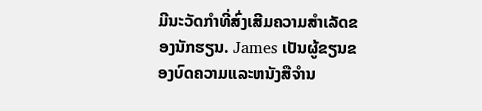ມີນະວັດກໍາທີ່ສົ່ງເສີມຄວາມສໍາເລັດຂອງນັກຮຽນ. James ເປັນຜູ້ຂຽນຂອງບົດຄວາມແລະຫນັງສືຈໍານ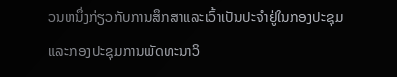ວນຫນຶ່ງກ່ຽວກັບການສຶກສາແລະເວົ້າເປັນປະຈໍາຢູ່ໃນກອງປະຊຸມແລະກອງປະຊຸມການພັດທະນາວິ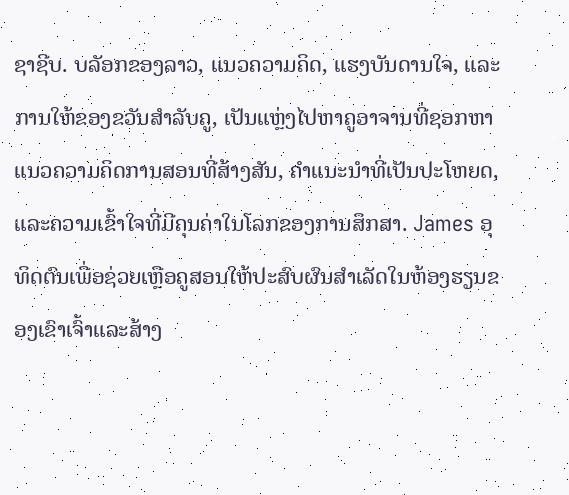ຊາຊີບ. ບລັອກຂອງລາວ, ແນວຄວາມຄິດ, ແຮງບັນດານໃຈ, ແລະການໃຫ້ຂອງຂວັນສໍາລັບຄູ, ເປັນແຫຼ່ງໄປຫາຄູອາຈານທີ່ຊອກຫາແນວຄວາມຄິດການສອນທີ່ສ້າງສັນ, ຄໍາແນະນໍາທີ່ເປັນປະໂຫຍດ, ແລະຄວາມເຂົ້າໃຈທີ່ມີຄຸນຄ່າໃນໂລກຂອງການສຶກສາ. James ອຸທິດຕົນເພື່ອຊ່ວຍເຫຼືອຄູສອນໃຫ້ປະສົບຜົນສໍາເລັດໃນຫ້ອງຮຽນຂອງເຂົາເຈົ້າແລະສ້າງ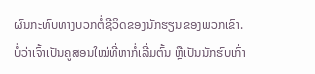ຜົນກະທົບທາງບວກຕໍ່ຊີວິດຂອງນັກຮຽນຂອງພວກເຂົາ. ບໍ່ວ່າເຈົ້າເປັນຄູສອນໃໝ່ທີ່ຫາກໍ່ເລີ່ມຕົ້ນ ຫຼືເປັນນັກຮົບເກົ່າ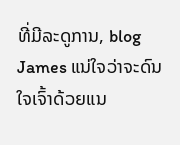ທີ່ມີລະດູການ, blog James ແນ່ໃຈວ່າຈະດົນໃຈເຈົ້າດ້ວຍແນ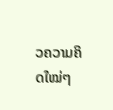ວຄວາມຄິດໃໝ່ໆ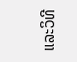ແລະວິທີ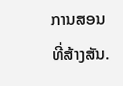ການສອນທີ່ສ້າງສັນ.